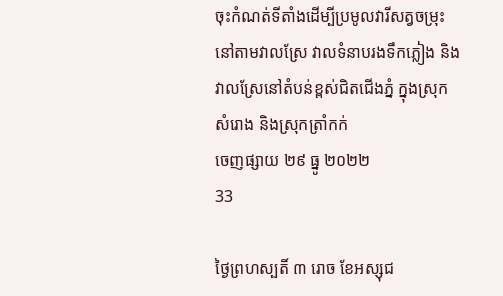ចុះកំណត់ទីតាំងដើម្បីប្រមូលវារីសត្វចម្រុះនៅតាមវាលស្រែ វាលទំនាបរងទឹកភ្លៀង និង វាលស្រែនៅតំបន់ខ្ពស់ជិតជើងភ្នំ ក្នុងស្រុកសំរោង និងស្រុកត្រាំកក់
ចេញផ្សាយ ២៩ ធ្នូ ២០២២
33

ថ្ងៃព្រហស្បតិ៍ ៣ រោច ខែអស្សុជ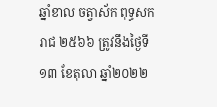ឆ្នាំខាល ចត្វាស័ក ពុទ្ធសករាជ ២៥៦៦ ត្រូវនឹងថ្ងៃទី១៣ ខែតុលា ឆ្នាំ២០២២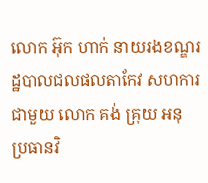លោក អ៊ុក ហាក់ នាយរងខណ្ឌរដ្ឋបាលជលផលតាកែវ សហការជាមួយ លោក គង់ គ្រុយ អនុ ប្រធានវិ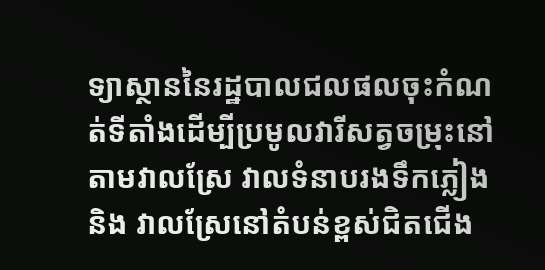ទ្យាស្ថាននៃរដ្ឋបាលជលផលចុះកំណត់ទីតាំងដើម្បីប្រមូលវារីសត្វចម្រុះនៅតាមវាលស្រែ វាលទំនាបរងទឹកភ្លៀង និង វាលស្រែនៅតំបន់ខ្ពស់ជិតជើង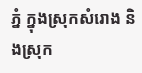ភ្នំ ក្នុងស្រុកសំរោង និងស្រុក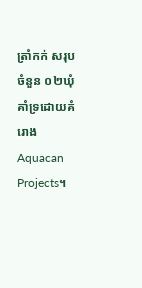ត្រាំកក់ សរុបចំនួន ០២ឃុំ គាំទ្រដោយគំរោងAquacan Projects។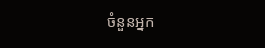ចំនួនអ្នក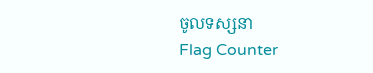ចូលទស្សនា
Flag Counter